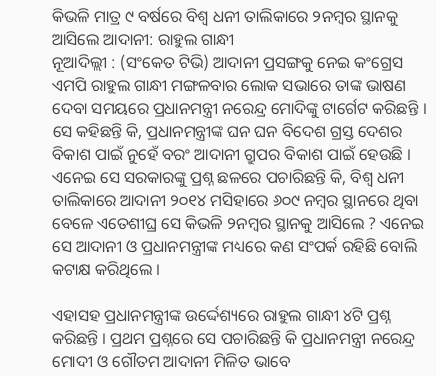କିଭଳି ମାତ୍ର ୯ ବର୍ଷରେ ବିଶ୍ୱ ଧନୀ ତାଲିକାରେ ୨ନମ୍ବର ସ୍ଥାନକୁ ଆସିଲେ ଆଦାନୀ: ରାହୁଲ ଗାନ୍ଧୀ
ନୂଆଦିଲ୍ଲୀ : (ସଂକେତ ଟିଭି) ଆଦାନୀ ପ୍ରସଙ୍ଗକୁ ନେଇ କଂଗ୍ରେସ ଏମପି ରାହୁଲ ଗାନ୍ଧୀ ମଙ୍ଗଳବାର ଲୋକ ସଭାରେ ତାଙ୍କ ଭାଷଣ ଦେବା ସମୟରେ ପ୍ରଧାନମନ୍ତ୍ରୀ ନରେନ୍ଦ୍ର ମୋଦିଙ୍କୁ ଟାର୍ଗେଟ କରିଛନ୍ତି । ସେ କହିଛନ୍ତି କି, ପ୍ରଧାନମନ୍ତ୍ରୀଙ୍କ ଘନ ଘନ ବିଦେଶ ଗ୍ରସ୍ତ ଦେଶର ବିକାଶ ପାଇଁ ନୁହେଁ ବରଂ ଆଦାନୀ ଗ୍ରୁପର ବିକାଶ ପାଇଁ ହେଉଛି । ଏନେଇ ସେ ସରକାରଙ୍କୁ ପ୍ରଶ୍ନ ଛଳରେ ପଚାରିଛନ୍ତି କି, ବିଶ୍ୱ ଧନୀ ତାଲିକାରେ ଆଦାନୀ ୨୦୧୪ ମସିହାରେ ୬୦୯ ନମ୍ବର ସ୍ଥାନରେ ଥିବା ବେଳେ ଏତେଶୀଘ୍ର ସେ କିଭଳି ୨ନମ୍ବର ସ୍ଥାନକୁ ଆସିଲେ ? ଏନେଇ ସେ ଆଦାନୀ ଓ ପ୍ରଧାନମନ୍ତ୍ରୀଙ୍କ ମଧ୍ୟରେ କଣ ସଂପର୍କ ରହିଛି ବୋଲି କଟାକ୍ଷ କରିଥିଲେ ।

ଏହାସହ ପ୍ରଧାନମନ୍ତ୍ରୀଙ୍କ ଉର୍ଦ୍ଦେଶ୍ୟରେ ରାହୁଲ ଗାନ୍ଧୀ ୪ଟି ପ୍ରଶ୍ନ କରିଛନ୍ତି । ପ୍ରଥମ ପ୍ରଶ୍ନରେ ସେ ପଚାରିଛନ୍ତି କି ପ୍ରଧାନମନ୍ତ୍ରୀ ନରେନ୍ଦ୍ର ମୋଦୀ ଓ ଗୌତମ ଆଦାନୀ ମିଳିତ ଭାବେ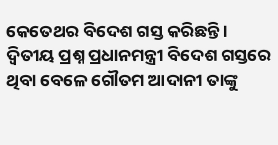କେତେଥର ବିଦେଶ ଗସ୍ତ କରିଛନ୍ତି । ଦ୍ୱିତୀୟ ପ୍ରଶ୍ନ ପ୍ରଧାନମନ୍ତ୍ରୀ ବିଦେଶ ଗସ୍ତରେ ଥିବା ବେଳେ ଗୌତମ ଆଦାନୀ ତାଙ୍କୁ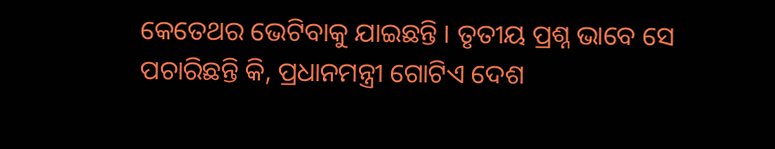କେତେଥର ଭେଟିବାକୁ ଯାଇଛନ୍ତି । ତୃତୀୟ ପ୍ରଶ୍ନ ଭାବେ ସେ ପଚାରିଛନ୍ତି କି, ପ୍ରଧାନମନ୍ତ୍ରୀ ଗୋଟିଏ ଦେଶ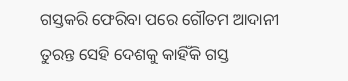ଗସ୍ତକରି ଫେରିବା ପରେ ଗୌତମ ଆଦାନୀ ତୁରନ୍ତ ସେହି ଦେଶକୁ କାହିଁକି ଗସ୍ତ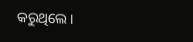କରୁଥିଲେ ।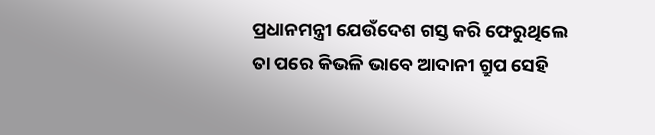ପ୍ରଧାନମନ୍ତ୍ରୀ ଯେଉଁଦେଶ ଗସ୍ତ କରି ଫେରୁଥିଲେ ତା ପରେ କିଭଳି ଭାବେ ଆଦାନୀ ଗ୍ରୁପ ସେହି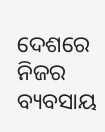ଦେଶରେ ନିଜର ବ୍ୟବସାୟ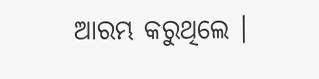ଆରମ୍ଭ କରୁଥିଲେ ।